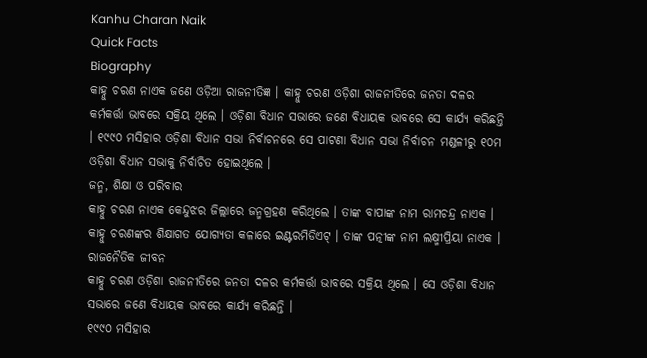Kanhu Charan Naik
Quick Facts
Biography
କାହ୍ନୁ ଚରଣ ନାଏକ ଜଣେ ଓଡ଼ିଆ ରାଜନୀତିଜ୍ଞ । କାହ୍ନୁ ଚରଣ ଓଡ଼ିଶା ରାଜନୀତିରେ ଜନତା ଦଳର କର୍ମକର୍ତ୍ତା ଭାବରେ ସକ୍ରିୟ ଥିଲେ । ଓଡ଼ିଶା ବିଧାନ ସଭାରେ ଜଣେ ବିଧାୟକ ଭାବରେ ସେ କାର୍ଯ୍ୟ କରିଛନ୍ତି । ୧୯୯୦ ମସିହାର ଓଡ଼ିଶା ବିଧାନ ସଭା ନିର୍ବାଚନରେ ସେ ପାଟଣା ବିଧାନ ସଭା ନିର୍ବାଚନ ମଣ୍ଡଳୀରୁ ୧୦ମ ଓଡ଼ିଶା ବିଧାନ ସଭାକୁ ନିର୍ବାଚିତ ହୋଇଥିଲେ ।
ଜନ୍ମ, ଶିକ୍ଷା ଓ ପରିବାର
କାହ୍ନୁ ଚରଣ ନାଏକ କେନ୍ଦୁଝର ଜିଲ୍ଲାରେ ଜନ୍ମଗ୍ରହଣ କରିଥିଲେ । ତାଙ୍କ ବାପାଙ୍କ ନାମ ରାମଚନ୍ଦ୍ର ନାଏକ । କାହ୍ନୁ ଚରଣଙ୍କର ଶିକ୍ଷାଗତ ଯୋଗ୍ୟତା କଳାରେ ଇଣ୍ଟରମିଡିଏଟ୍ । ତାଙ୍କ ପତ୍ନୀଙ୍କ ନାମ ଲକ୍ଷ୍ମୀପ୍ରିୟା ନାଏକ ।
ରାଜନୈତିକ ଜୀବନ
କାହ୍ନୁ ଚରଣ ଓଡ଼ିଶା ରାଜନୀତିରେ ଜନତା ଦଳର କର୍ମକର୍ତ୍ତା ଭାବରେ ସକ୍ରିୟ ଥିଲେ । ସେ ଓଡ଼ିଶା ବିଧାନ ସଭାରେ ଜଣେ ବିଧାୟକ ଭାବରେ କାର୍ଯ୍ୟ କରିଛନ୍ତି ।
୧୯୯୦ ମସିହାର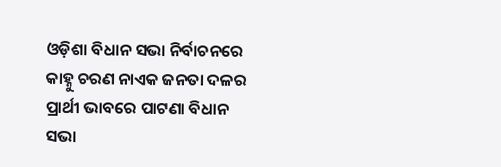ଓଡ଼ିଶା ବିଧାନ ସଭା ନିର୍ବାଚନରେ କାହ୍ନୁ ଚରଣ ନାଏକ ଜନତା ଦଳର ପ୍ରାର୍ଥୀ ଭାବରେ ପାଟଣା ବିଧାନ ସଭା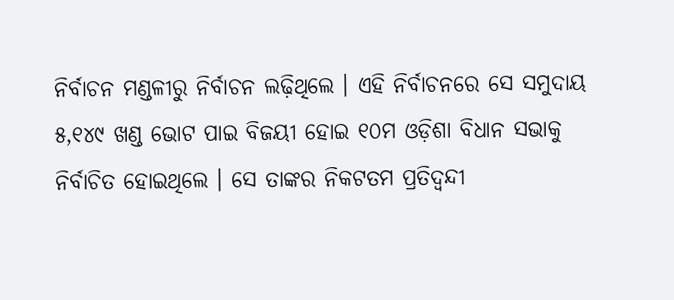ନିର୍ବାଚନ ମଣ୍ଡଳୀରୁ ନିର୍ବାଚନ ଲଢ଼ିଥିଲେ । ଏହି ନିର୍ବାଚନରେ ସେ ସମୁଦାୟ ୫,୧୪୯ ଖଣ୍ଡ ଭୋଟ ପାଇ ବିଜୟୀ ହୋଇ ୧୦ମ ଓଡ଼ିଶା ବିଧାନ ସଭାକୁ ନିର୍ବାଚିତ ହୋଇଥିଲେ । ସେ ତାଙ୍କର ନିକଟତମ ପ୍ରତିଦ୍ୱନ୍ଦୀ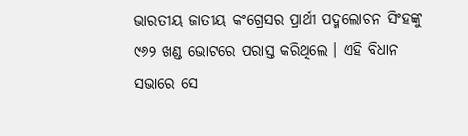ଭାରତୀୟ ଜାତୀୟ କଂଗ୍ରେସର ପ୍ରାର୍ଥୀ ପଦ୍ମଲୋଚନ ସିଂହଙ୍କୁ ୯୬୨ ଖଣ୍ଡ ଭୋଟରେ ପରାସ୍ତ କରିଥିଲେ । ଏହି ବିଧାନ ସଭାରେ ସେ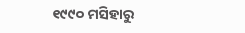୧୯୯୦ ମସିହାରୁ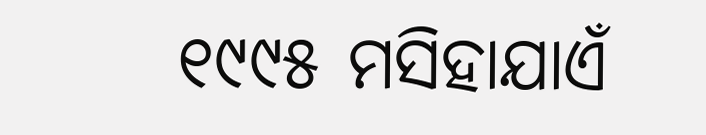୧୯୯୫ ମସିହାଯାଏଁ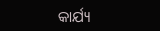କାର୍ଯ୍ୟ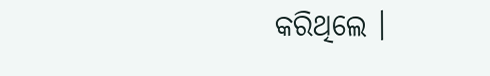କରିଥିଲେ ।